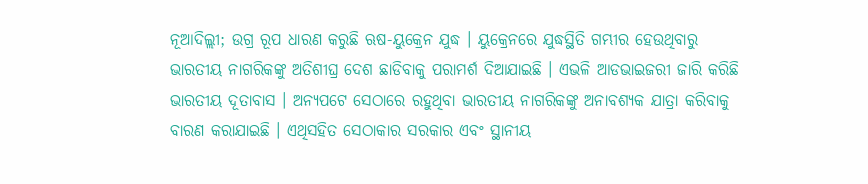ନୂଆଦିଲ୍ଲୀ; ଉଗ୍ର ରୂପ ଧାରଣ କରୁଛି ଋଷ-ୟୁକ୍ରେନ ଯୁଦ୍ଧ । ୟୁକ୍ରେନରେ ଯୁଦ୍ଧସ୍ଥିତି ଗମ୍ଭୀର ହେଉଥିବାରୁ ଭାରତୀୟ ନାଗରିକଙ୍କୁ ଅତିଶୀଘ୍ର ଦେଶ ଛାଡିବାକୁ ପରାମର୍ଶ ଦିଆଯାଇଛି । ଏଭଳି ଆଡଭାଇଜରୀ ଜାରି କରିଛି ଭାରତୀୟ ଦୂତାବାସ । ଅନ୍ୟପଟେ ସେଠାରେ ରହୁଥିବା ଭାରତୀୟ ନାଗରିକଙ୍କୁ ଅନାବଶ୍ୟକ ଯାତ୍ରା କରିବାକୁ ବାରଣ କରାଯାଇଛି । ଏଥିସହିତ ସେଠାକାର ସରକାର ଏବଂ ସ୍ଥାନୀୟ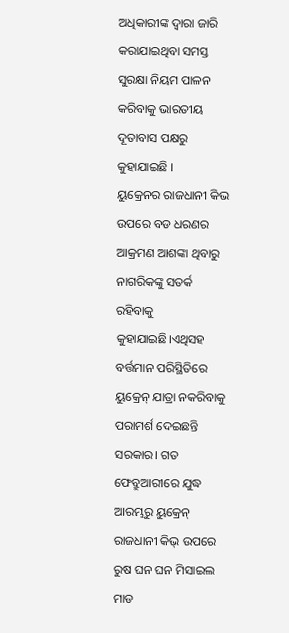ଅଧିକାରୀଙ୍କ ଦ୍ୱାରା ଜାରି କରାଯାଇଥିବା ସମସ୍ତ ସୁରକ୍ଷା ନିୟମ ପାଳନ କରିବାକୁ ଭାରତୀୟ ଦୂତାବାସ ପକ୍ଷରୁ କୁହାଯାଇଛି ।
ୟୁକ୍ରେନର ରାଜଧାନୀ କିଭ ଉପରେ ବଡ ଧରଣର ଆକ୍ରମଣ ଆଶଙ୍କା ଥିବାରୁ ନାଗରିକଙ୍କୁ ସତର୍କ ରହିବାକୁ କୁହାଯାଇଛି।ଏଥିସହ ବର୍ତ୍ତମାନ ପରିସ୍ଥିତିରେ ୟୁକ୍ରେନ୍ ଯାତ୍ରା ନକରିବାକୁ ପରାମର୍ଶ ଦେଇଛନ୍ତି ସରକାର। ଗତ ଫେବ୍ରୁଆରୀରେ ଯୁଦ୍ଧ ଆରମ୍ଭରୁ ୟୁକ୍ରେନ୍ ରାଜଧାନୀ କିଭ୍ ଉପରେ ରୁଷ ଘନ ଘନ ମିସାଇଲ ମାଡ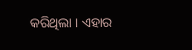କରିଥିଲା । ଏହାର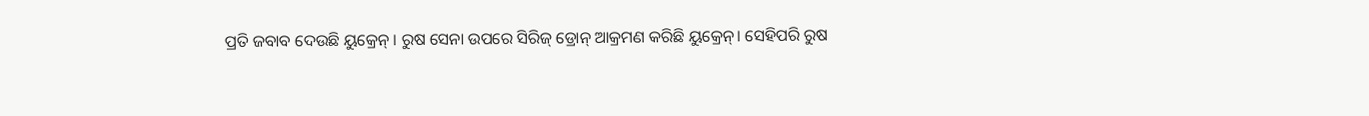ପ୍ରତି ଜବାବ ଦେଉଛି ୟୁକ୍ରେନ୍ । ରୁଷ ସେନା ଉପରେ ସିରିଜ୍ ଡ୍ରୋନ୍ ଆକ୍ରମଣ କରିଛି ୟୁକ୍ରେନ୍। ସେହିପରି ରୁଷ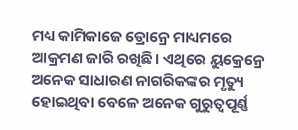ମଧ୍ୟ କାମିକାଜେ ଡ୍ରୋନ୍ରେ ମାଧ୍ୟମରେ ଆକ୍ରମଣ ଜାରି ରଖିଛି। ଏଥିରେ ୟୁକ୍ରେନ୍ରେ ଅନେକ ସାଧାରଣ ନାଗରିକଙ୍କର ମୃତ୍ୟୁ ହୋଇଥିବା ବେଳେ ଅନେକ ଗୁରୁତ୍ୱପୂର୍ଣ୍ଣ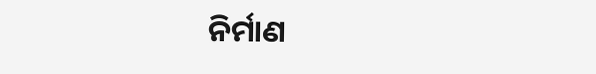ନିର୍ମାଣ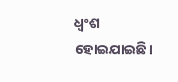ଧ୍ୱଂଶ ହୋଇଯାଇଛି।